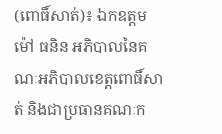(ពោធិ៍សាត់)៖ ឯកឧត្តម ម៉ៅ ធនិន អភិបាលនៃគណៈអភិបាលខេត្តពោធិ៍សាត់ និងជាប្រធានគណៈក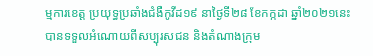ម្មការខេត្ត ប្រយុទ្ធប្រឆាំងជំងឺកូវីដ១៩ នាថ្ងៃទី២៨ ខែកក្កដា ឆ្នាំ២០២១នេះ បានទទួលអំណោយពីសប្បុរសជន និងតំណាងក្រុម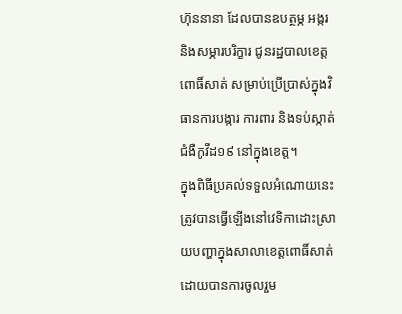ហ៊ុននានា ដែលបានឧបត្ថម្ភ អង្ករ និងសម្ភារបរិក្ខារ ជូនរដ្ឋបាលខេត្តពោធិ៍សាត់ សម្រាប់ប្រើប្រាស់ក្នុងវិធានការបង្ការ ការពារ និងទប់ស្កាត់ ជំងឺកូវីដ១៩ នៅក្នុងខេត្ត។
ក្នុងពិធីប្រគល់ទទួលអំណោយនេះ ត្រូវបានធ្វើឡើងនៅវេទិកាដោះស្រាយបញ្ហាក្នុងសាលាខេត្តពោធិ៍សាត់ ដោយបានការចូលរួម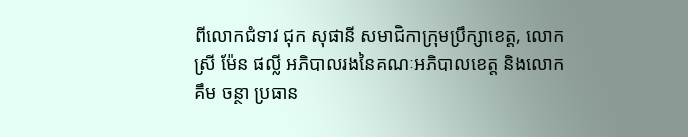ពីលោកជំទាវ ជុក សុផានី សមាជិកាក្រុមប្រឹក្សាខេត្ត, លោកស្រី ម៉ែន ផល្លី អភិបាលរងនៃគណៈអភិបាលខេត្ត និងលោក គឹម ចន្ថា ប្រធាន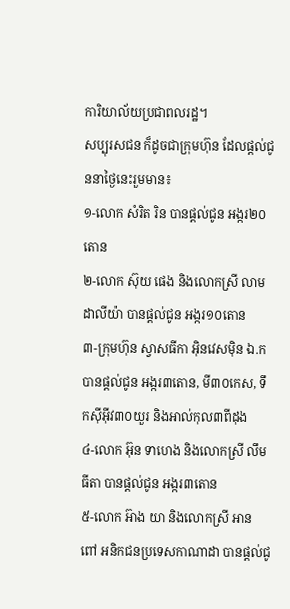ការិយាល័យប្រជាពលរដ្ឋ។
សប្បុរសជន ក៏ដូចជាក្រុមហ៊ុន ដែលផ្តល់ជូននាថ្ងៃនេះរួមមាន៖
១-លោក សំរិត រិន បានផ្តល់ជូន អង្ករ២០តោន
២-លោក ស៊ុយ ផេង និងលោកស្រី លាម ដាលីយ៉ា បានផ្តល់ជូន អង្ករ១០តោន
៣-ក្រុមហ៊ុន ស្វាសធីកា អ៊ិនវេសម៉ិន ឯ.ក បានផ្តល់ជូន អង្ករ៣តោន, មី៣០កេស, ទឹកស៊ីអ៊ីវ៣០យួរ និងអាល់កុល៣ពីដុង
៤-លោក អ៊ុន ទាហេង និងលោកស្រី លឹម ធីតា បានផ្តល់ជូន អង្ករ៣តោន
៥-លោក អ៊ាង យា និងលោកស្រី អាន ពៅ អនិកជនប្រទេសកាណាដា បានផ្តល់ជូ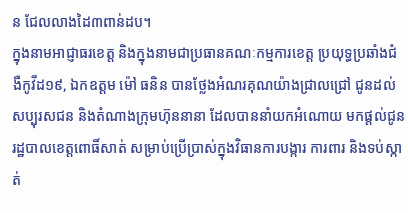ន ជែលលាងដៃ៣ពាន់ដប។
ក្នុងនាមអាជ្ញាធរខេត្ត និងក្នុងនាមជាប្រធានគណៈកម្មការខេត្ត ប្រយុទ្ធប្រឆាំងជំងឺកូវីដ១៩, ឯកឧត្តម ម៉ៅ ធនិន បានថ្លែងអំណរគុណយ៉ាងជ្រាលជ្រៅ ជូនដល់សប្បុរសជន និងតំណាងក្រុមហ៊ុននានា ដែលបាននាំយកអំណោយ មកផ្តល់ជូនរដ្ឋបាលខេត្តពោធិ៍សាត់ សម្រាប់ប្រើប្រាស់ក្នុងវិធានការបង្ការ ការពារ និងទប់ស្កាត់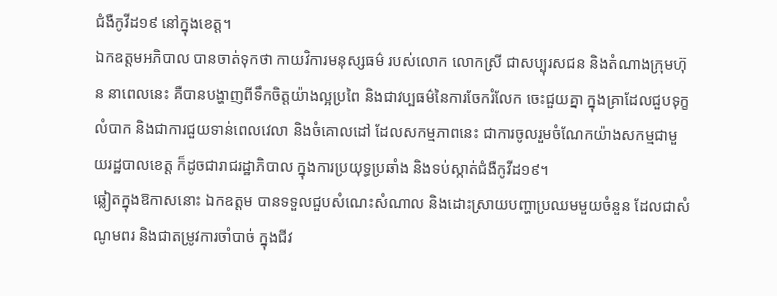ជំងឺកូវីដ១៩ នៅក្នុងខេត្ត។
ឯកឧត្តមអភិបាល បានចាត់ទុកថា កាយវិការមនុស្សធម៌ របស់លោក លោកស្រី ជាសប្បុរសជន និងតំណាងក្រុមហ៊ុន នាពេលនេះ គឺបានបង្ហាញពីទឹកចិត្តយ៉ាងល្អប្រពៃ និងជាវប្បធម៌នៃការចែករំលែក ចេះជួយគ្នា ក្នុងគ្រាដែលជួបទុក្ខលំបាក និងជាការជួយទាន់ពេលវេលា និងចំគោលដៅ ដែលសកម្មភាពនេះ ជាការចូលរួមចំណែកយ៉ាងសកម្មជាមួយរដ្ឋបាលខេត្ត ក៏ដូចជារាជរដ្ឋាភិបាល ក្នុងការប្រយុទ្ធប្រឆាំង និងទប់ស្កាត់ជំងឺកូវីដ១៩។
ឆ្លៀតក្នុងឱកាសនោះ ឯកឧត្តម បានទទួលជួបសំណេះសំណាល និងដោះស្រាយបញ្ហាប្រឈមមួយចំនួន ដែលជាសំណូមពរ និងជាតម្រូវការចាំបាច់ ក្នុងជីវ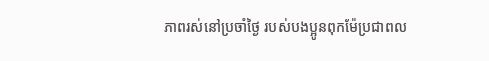ភាពរស់នៅប្រចាំថ្ងៃ របស់បងប្អូនពុកម៉ែប្រជាពល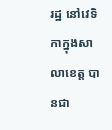រដ្ឋ នៅវេទិកាក្នុងសាលាខេត្ត បានជា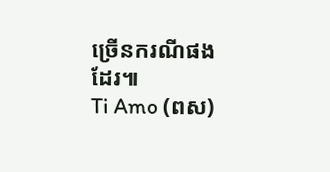ច្រើនករណីផងដែរ៕
Ti Amo (ពស)